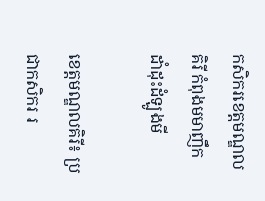កសិករខេត្តមណ្ឌលគិរី កំពុងមមាញឹកដាំដុះដំឡូងមី

ខេត្តមណ្ឌលគិរី៖ ប្រជាកសិករ រ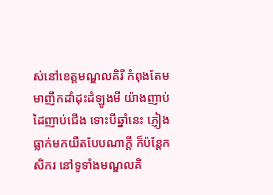ស់នៅខេត្តមណ្ឌលគិរី កំពុងតែមមាញឹកដាំដុះដំឡូងមី យ៉ាងញាប់ដៃញាប់ជើង ទោះបីឆ្នាំនេះ ភ្ញៀងធ្លាក់មកយឺតបែបណាក្តី ក៏ប៉ន្តែកសិករ នៅទូទាំងមណ្ឌលគិ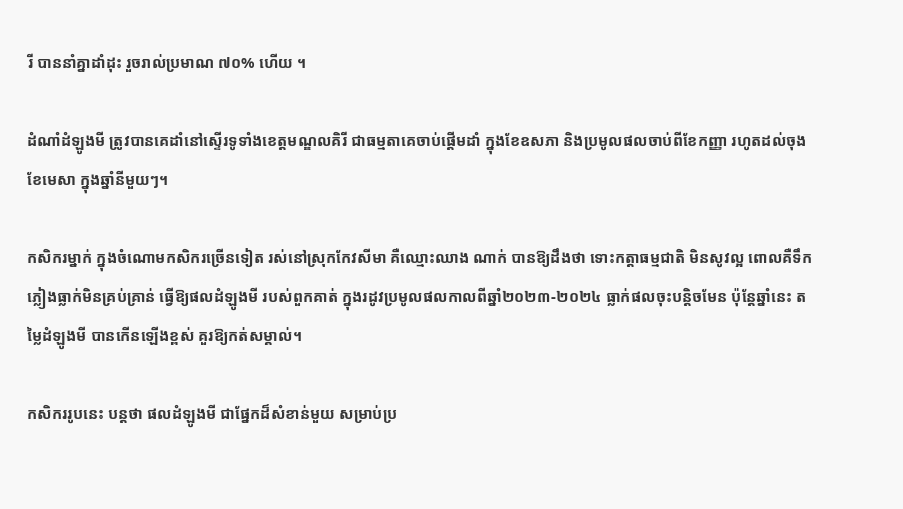រី បាននាំគ្នាដាំដុះ រួចរាល់ប្រមាណ ៧០% ហេីយ ។

ដំណាំដំឡូងមី ត្រូវបានគេដាំនៅស្ទើរទូទាំងខេត្តមណ្ឌលគិរី ជាធម្មតាគេចាប់ផ្តើមដាំ ក្នុងខែឧសភា និងប្រមូលផលចាប់ពីខែកញ្ញា រហូតដល់ចុងខែមេសា ក្នុងឆ្នាំនីមួយៗ។

កសិករម្នាក់ ក្នុងចំណោមកសិករច្រើនទៀត រស់នៅស្រុកកែវសីមា គឺឈ្មោះឈាង ណាក់ បានឱ្យដឹងថា ទោះកត្តាធម្មជាតិ មិនសូវល្អ ពោលគឺទឹកភ្លៀងធ្លាក់មិនគ្រប់គ្រាន់ ធ្វើឱ្យផលដំឡូងមី របស់ពួកគាត់ ក្នុងរដូវប្រមូលផលកាលពីឆ្នាំ២០២៣-២០២៤ ធ្លាក់ផលចុះបន្តិចមែន ប៉ុន្តែឆ្នាំនេះ តម្លៃដំឡូងមី បានកើនឡើងខ្ពស់ គួរឱ្យកត់សម្គាល់។

កសិកររូបនេះ បន្តថា ផលដំឡូងមី ជាផ្នែកដ៏សំខាន់មួយ សម្រាប់ប្រ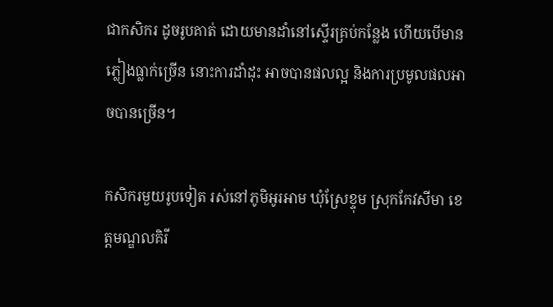ជាកសិករ ដូចរូបគាត់ ដោយមានដាំនៅស្ទើរគ្រប់កន្លែង ហើយបើមានភ្លៀងធ្លាក់ច្រើន នោះការដាំដុះ អាចបានផលល្អ និងការប្រមូលផលអាចបានច្រើន។

កសិករមួយរូបទៀត រស់នៅភូមិអូរអាម ឃុំស្រែខ្ទុម ស្រុកកែវសីមា ខេត្តមណ្ឌលគិរី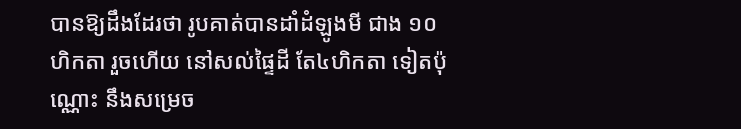បានឱ្យដឹងដែរថា រូបគាត់បានដាំដំឡូងមី ជាង ១០ហិកតា រួចហេីយ នៅសល់ផ្ទៃដី តែ៤ហិកតា ទៀតប៉ុណ្ណោះ នឹងសម្រេច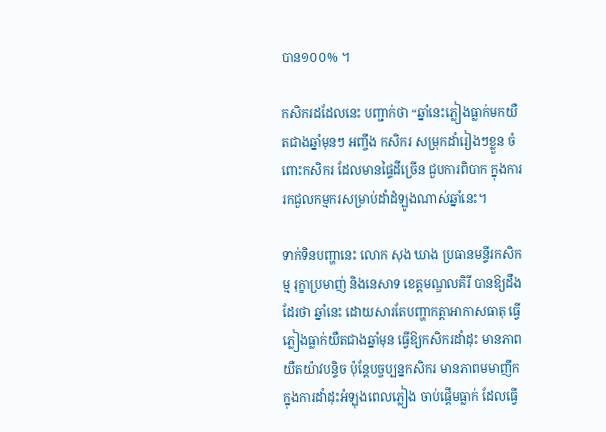បាន១០០% ។

កសិករដដែលនេះ បញ្ជាក់ថា “ឆ្នាំនេះភ្លៀងធ្លាក់មកយឺតជាងឆ្នាំមុនៗ អញ្ចឹង កសិករ សម្រុកដាំរៀងៗខ្លួន ចំពោះកសិករ ដែលមានផ្ទៃដីច្រេីន ជួបការពិបាក ក្នុងការរកជួលកម្មករសម្រាប់ដាំដំឡូងណាស់ឆ្នាំនេះ។

ទាក់ទិនបញ្ហានេះ លោក សុង ឃាង ប្រធានមន្ទីរកសិកម្ម រុក្ខាប្រមាញ់ និងនេសាទ ខេត្តមណ្ឌលគិរី បានឱ្យដឹងដែរថា ឆ្នាំនេះ ដោយសារតែបញ្ហាកត្តាអាកាសធាតុ ធ្វើភ្លៀងធ្លាក់យឺតជាងឆ្នាំមុន ធ្វើឱ្យកសិករដាំដុះ មានភាពយឺតយ៉ាវបន្ទិច ប៉ុន្ដែបច្ចប្បន្នកសិករ មានភាពមមាញឹក ក្នុងការដាំដុះអំឡុងពេលភ្លៀង ចាប់ផ្តើមធ្លាក់ ដែលធ្វើ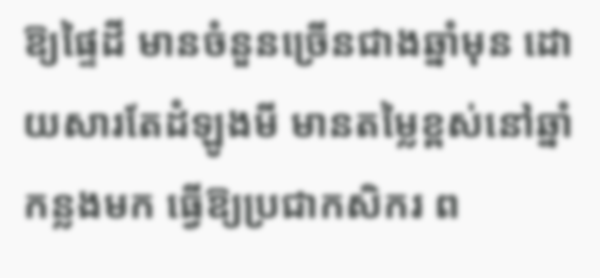ឱ្យផ្ទៃដី មានចំនួនច្រើនជាងឆ្នាំមុន ដោយសារតែដំឡូងមី មានតម្លៃខ្ពស់នៅឆ្នាំកន្លងមក ធ្វើឱ្យប្រជាកសិករ ព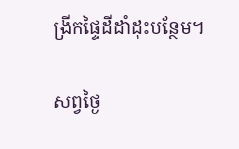ង្រីកផ្ទៃដីដាំដុះបន្ថែម។

សព្វថ្ងៃ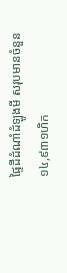ផ្ទៃដីដំណាំដំឡូងមី សរុបមានចំនួន ១៤,៩៣១ហិក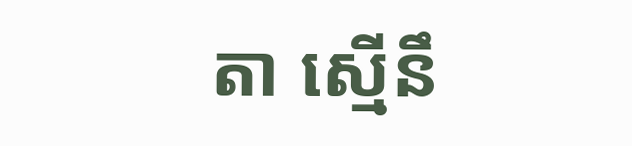តា ស្មើនឹ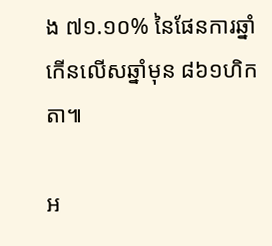ង ៧១.១០% នៃផែនការឆ្នាំ កើនលើសឆ្នាំមុន ៨៦១ហិកតា៕

អ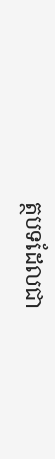ត្ថបទដែលជា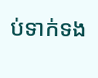ប់ទាក់ទង